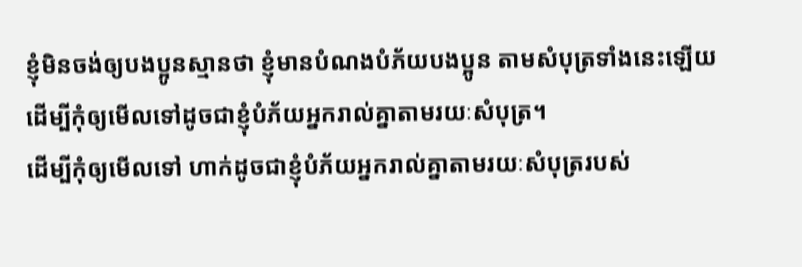ខ្ញុំមិនចង់ឲ្យបងប្អូនស្មានថា ខ្ញុំមានបំណងបំភ័យបងប្អូន តាមសំបុត្រទាំងនេះឡើយ
ដើម្បីកុំឲ្យមើលទៅដូចជាខ្ញុំបំភ័យអ្នករាល់គ្នាតាមរយៈសំបុត្រ។
ដើម្បីកុំឲ្យមើលទៅ ហាក់ដូចជាខ្ញុំបំភ័យអ្នករាល់គ្នាតាមរយៈសំបុត្ររបស់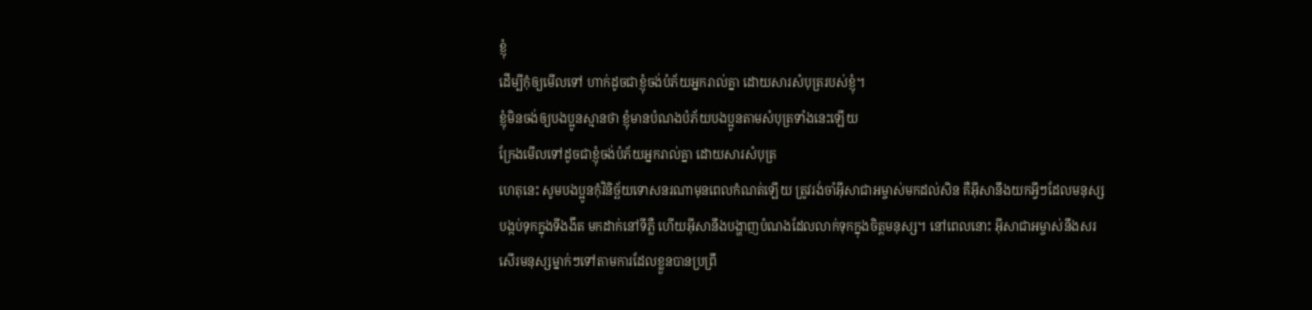ខ្ញុំ
ដើម្បីកុំឲ្យមើលទៅ ហាក់ដូចជាខ្ញុំចង់បំភ័យអ្នករាល់គ្នា ដោយសារសំបុត្ររបស់ខ្ញុំ។
ខ្ញុំមិនចង់ឲ្យបងប្អូនស្មានថា ខ្ញុំមានបំណងបំភ័យបងប្អូនតាមសំបុត្រទាំងនេះឡើយ
ក្រែងមើលទៅដូចជាខ្ញុំចង់បំភ័យអ្នករាល់គ្នា ដោយសារសំបុត្រ
ហេតុនេះ សូមបងប្អូនកុំវិនិច្ឆ័យទោសនរណាមុនពេលកំណត់ឡើយ ត្រូវរង់ចាំអ៊ីសាជាអម្ចាស់មកដល់សិន គឺអ៊ីសានឹងយកអ្វីៗដែលមនុស្សបង្កប់ទុកក្នុងទីងងឹត មកដាក់នៅទីភ្លឺ ហើយអ៊ីសានឹងបង្ហាញបំណងដែលលាក់ទុកក្នុងចិត្ដមនុស្ស។ នៅពេលនោះ អ៊ីសាជាអម្ចាស់នឹងសរសើរមនុស្សម្នាក់ៗទៅតាមការដែលខ្លួនបានប្រព្រឹ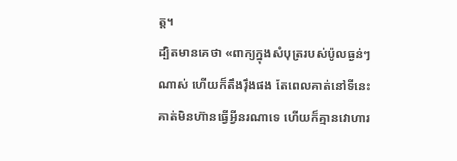ត្ដ។
ដ្បិតមានគេថា «ពាក្យក្នុងសំបុត្ររបស់ប៉ូលធ្ងន់ៗណាស់ ហើយក៏តឹងរ៉ឹងផង តែពេលគាត់នៅទីនេះគាត់មិនហ៊ានធ្វើអ្វីនរណាទេ ហើយក៏គ្មានវោហារ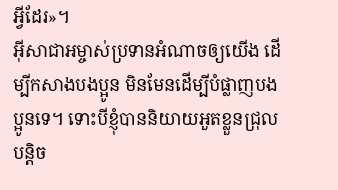អ្វីដែរ»។
អ៊ីសាជាអម្ចាស់ប្រទានអំណាចឲ្យយើង ដើម្បីកសាងបងប្អូន មិនមែនដើម្បីបំផ្លាញបងប្អូនទេ។ ទោះបីខ្ញុំបាននិយាយអួតខ្លួនជ្រុលបន្ដិច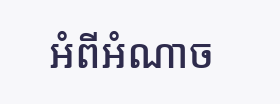អំពីអំណាច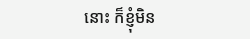នោះ ក៏ខ្ញុំមិន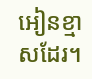អៀនខ្មាសដែរ។